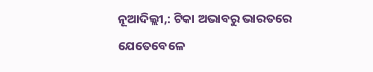ନୂଆଦିଲ୍ଲୀ,: ଟିକା ଅଭାବରୁ ଭାରତରେ ଯେତେବେଳେ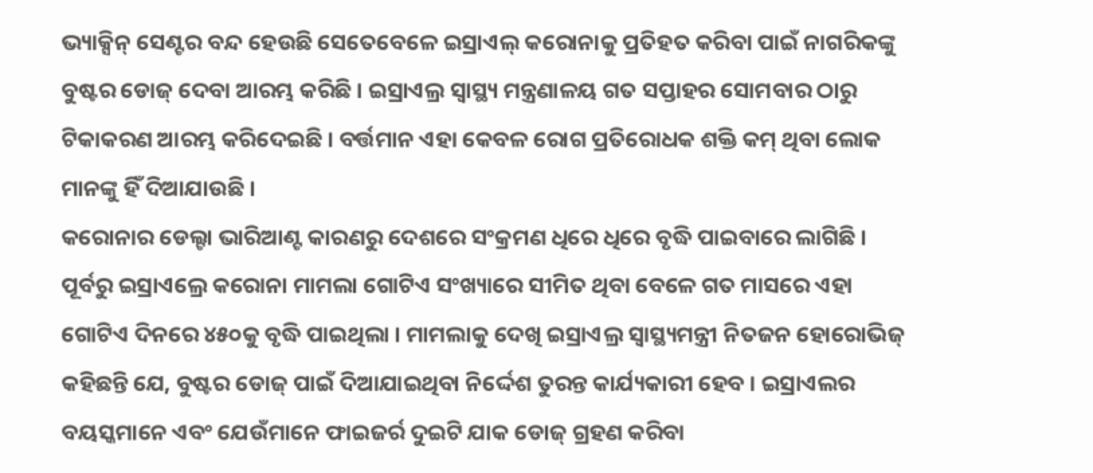ଭ୍ୟାକ୍ସିନ୍ ସେଣ୍ଟର ବନ୍ଦ ହେଉଛି ସେତେବେଳେ ଇସ୍ରାଏଲ୍ କରୋନାକୁ ପ୍ରତିହତ କରିବା ପାଇଁ ନାଗରିକଙ୍କୁ ବୁଷ୍ଟର ଡୋଜ୍ ଦେବା ଆରମ୍ଭ କରିଛି । ଇସ୍ରାଏଲ୍ର ସ୍ୱାସ୍ଥ୍ୟ ମନ୍ତ୍ରଣାଳୟ ଗତ ସପ୍ତାହର ସୋମବାର ଠାରୁ ଟିକାକରଣ ଆରମ୍ଭ କରିଦେଇଛି । ବର୍ତ୍ତମାନ ଏହା କେବଳ ରୋଗ ପ୍ରତିରୋଧକ ଶକ୍ତି କମ୍ ଥିବା ଲୋକ ମାନଙ୍କୁ ହିଁ ଦିଆଯାଉଛି ।
କରୋନାର ଡେଲ୍ଟା ଭାରିଆଣ୍ଟ କାରଣରୁ ଦେଶରେ ସଂକ୍ରମଣ ଧିରେ ଧିରେ ବୃଦ୍ଧି ପାଇବାରେ ଲାଗିଛି । ପୂର୍ବରୁ ଇସ୍ରାଏଲ୍ରେ କରୋନା ମାମଲା ଗୋଟିଏ ସଂଖ୍ୟାରେ ସୀମିତ ଥିବା ବେଳେ ଗତ ମାସରେ ଏହା ଗୋଟିଏ ଦିନରେ ୪୫୦କୁ ବୃଦ୍ଧି ପାଇଥିଲା । ମାମଲାକୁ ଦେଖି ଇସ୍ରାଏଲ୍ର ସ୍ୱାସ୍ଥ୍ୟମନ୍ତ୍ରୀ ନିତଜନ ହୋରୋଭିଜ୍ କହିଛନ୍ତି ଯେ, ବୁଷ୍ଟର ଡୋଜ୍ ପାଇଁ ଦିଆଯାଇଥିବା ନିର୍ଦ୍ଦେଶ ତୁରନ୍ତ କାର୍ଯ୍ୟକାରୀ ହେବ । ଇସ୍ରାଏଲର ବୟସ୍କମାନେ ଏବଂ ଯେଉଁମାନେ ଫାଇଜର୍ର ଦୁଇଟି ଯାକ ଡୋଜ୍ ଗ୍ରହଣ କରିବା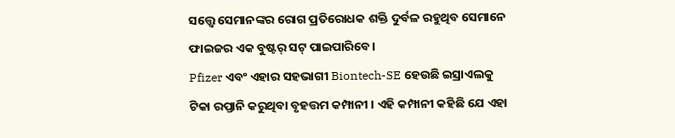ସତ୍ତ୍ୱେ ସେମାନଙ୍କର ରୋଗ ପ୍ରତିରୋଧକ ଶକ୍ତି ଦୁର୍ବଳ ରହୁଥିବ ସେମାନେ ଫାଇଜର ଏକ ବୁଷ୍ଟର୍ ସଟ୍ ପାଇପାରିବେ।
Pfizer ଏବଂ ଏହାର ସହଭାଗୀ Biontech-SE ହେଉଛି ଇସ୍ରାଏଲକୁ ଟିକା ରପ୍ତାନି କରୁଥିବା ବୃହତ୍ତମ କମ୍ପାନୀ । ଏହି କମ୍ପାନୀ କହିଛି ଯେ ଏହା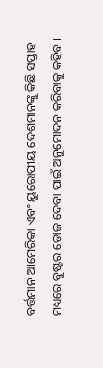ବର୍ତ୍ତମାନ ଆମେରିକା ଏବଂ ୟୁରୋପୀୟ ଦେଶମାନଙ୍କୁ କିଛି ସପ୍ତାହ ମଧ୍ୟରେ ବୁଷ୍ଟର ଡୋଜ ଦେବା ପାଇଁ ଅନୁମୋଦନ କରିବାକୁ କହିବ ।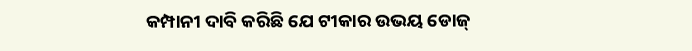କମ୍ପାନୀ ଦାବି କରିଛି ଯେ ଟୀକାର ଉଭୟ ଡୋଜ୍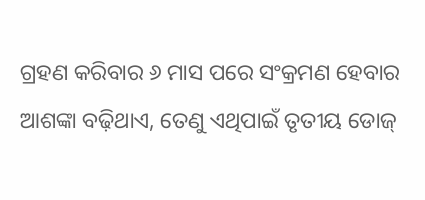ଗ୍ରହଣ କରିବାର ୬ ମାସ ପରେ ସଂକ୍ରମଣ ହେବାର ଆଶଙ୍କା ବଢ଼ିଥାଏ, ତେଣୁ ଏଥିପାଇଁ ତୃତୀୟ ଡୋଜ୍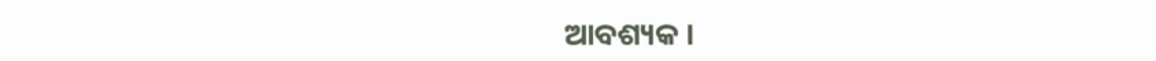ଆବଶ୍ୟକ ।